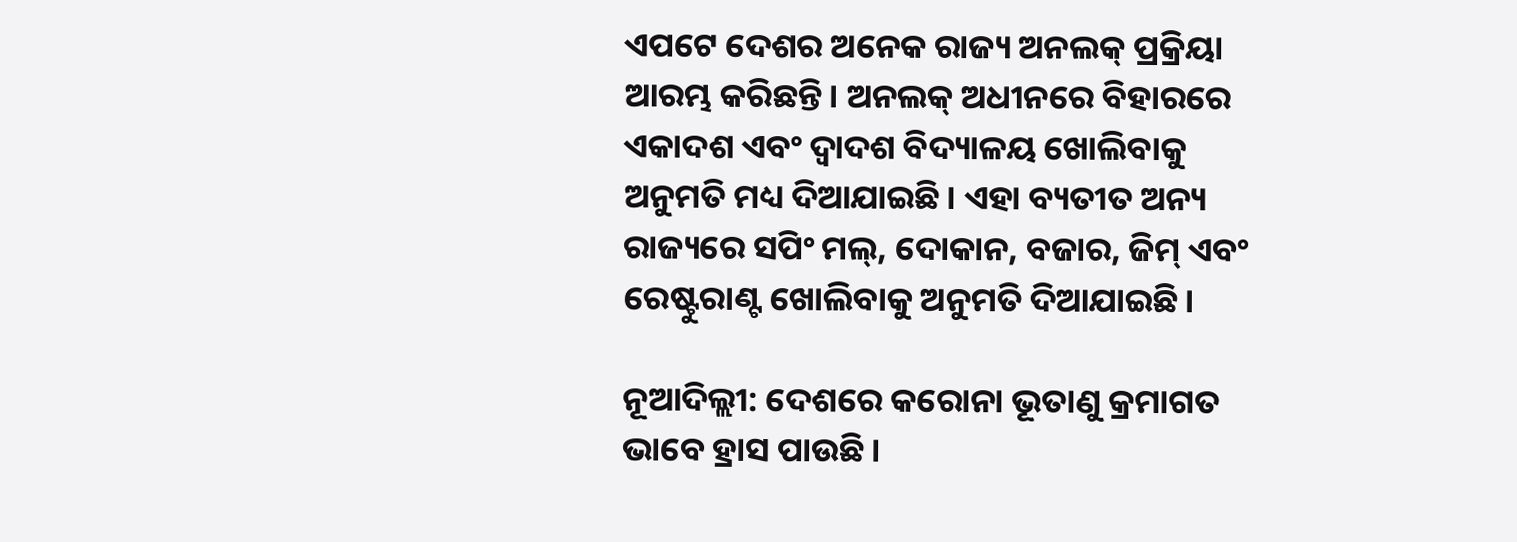ଏପଟେ ଦେଶର ଅନେକ ରାଜ୍ୟ ଅନଲକ୍ ପ୍ରକ୍ରିୟା ଆରମ୍ଭ କରିଛନ୍ତି। ଅନଲକ୍ ଅଧୀନରେ ବିହାରରେ ଏକାଦଶ ଏବଂ ଦ୍ୱାଦଶ ବିଦ୍ୟାଳୟ ଖୋଲିବାକୁ ଅନୁମତି ମଧ୍ୟ ଦିଆଯାଇଛି। ଏହା ବ୍ୟତୀତ ଅନ୍ୟ ରାଜ୍ୟରେ ସପିଂ ମଲ୍, ଦୋକାନ, ବଜାର, ଜିମ୍ ଏବଂ ରେଷ୍ଟୁରାଣ୍ଟ ଖୋଲିବାକୁ ଅନୁମତି ଦିଆଯାଇଛି।

ନୂଆଦିଲ୍ଲୀ: ଦେଶରେ କରୋନା ଭୂତାଣୁ କ୍ରମାଗତ ଭାବେ ହ୍ରାସ ପାଉଛି ।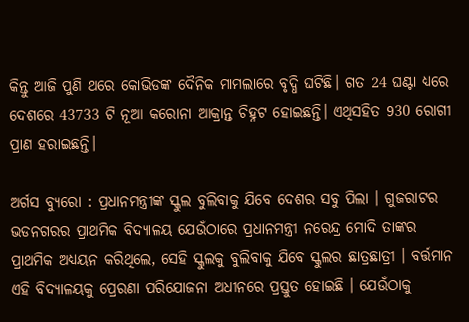କିନ୍ତୁ ଆଜି ପୁଣି ଥରେ କୋଭିଡଙ୍କ ଦୈନିକ ମାମଲାରେ ବୃଦ୍ଧି ଘଟିଛି। ଗତ 24 ଘଣ୍ଟା ଧ୍ୟରେ ଦେଶରେ 43733 ଟି ନୂଆ କରୋନା ଆକ୍ରାନ୍ତ ଚିହ୍ନଟ ହୋଇଛନ୍ତି। ଏଥିସହିତ 930 ରୋଗୀ ପ୍ରାଣ ହରାଇଛନ୍ତି।

ଅର୍ଗସ ବ୍ୟୁରୋ : ପ୍ରଧାନମନ୍ତ୍ରୀଙ୍କ ସ୍କୁଲ ବୁଲିବାକୁ ଯିବେ ଦେଶର ସବୁ ପିଲା । ଗୁଜରାଟର ଭଡନଗରର ପ୍ରାଥମିକ ବିଦ୍ୟାଳୟ ଯେଉଁଠାରେ ପ୍ରଧାନମନ୍ତ୍ରୀ ନରେନ୍ଦ୍ର ମୋଦି ତାଙ୍କର ପ୍ରାଥମିକ ଅଧ୍ୟୟନ କରିଥିଲେ, ସେହି ସ୍କୁଲକୁ ବୁଲିବାକୁ ଯିବେ ସ୍କୁଲର ଛାତ୍ରଛାତ୍ରୀ । ବର୍ତ୍ତମାନ ଏହି ବିଦ୍ୟାଳୟକୁ ପ୍ରେରଣା ପରିଯୋଜନା ଅଧୀନରେ ପ୍ରସ୍ତୁତ ହୋଇଛି । ଯେଉଁଠାକୁ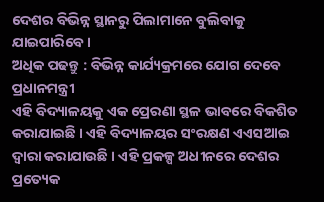ଦେଶର ବିଭିନ୍ନ ସ୍ଥାନରୁ ପିଲାମାନେ ବୁଲିବାକୁ ଯାଇପାରିବେ ।
ଅଧିକ ପଢନ୍ତୁ : ବିଭିନ୍ନ କାର୍ଯ୍ୟକ୍ରମରେ ଯୋଗ ଦେବେ ପ୍ରଧାନମନ୍ତ୍ରୀ
ଏହି ବିଦ୍ୟାଳୟକୁ ଏକ ପ୍ରେରଣା ସ୍ଥଳ ଭାବରେ ବିକଶିତ କରାଯାଇଛି । ଏହି ବିଦ୍ୟାଳୟର ସଂରକ୍ଷଣ ଏଏସଆଇ ଦ୍ଵାରା କରାଯାଉଛି । ଏହି ପ୍ରକଳ୍ପ ଅଧୀନରେ ଦେଶର ପ୍ରତ୍ୟେକ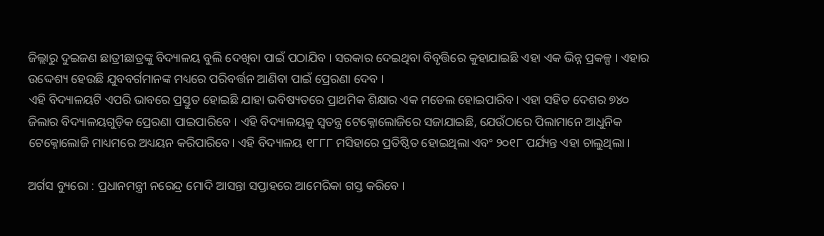ଜିଲ୍ଲାରୁ ଦୁଇଜଣ ଛାତ୍ରୀଛାତ୍ରଙ୍କୁ ବିଦ୍ୟାଳୟ ବୁଲି ଦେଖିବା ପାଇଁ ପଠାଯିବ । ସରକାର ଦେଇଥିବା ବିବୃତ୍ତିରେ କୁହାଯାଇଛି ଏହା ଏକ ଭିନ୍ନ ପ୍ରକଳ୍ପ । ଏହାର ଉଦ୍ଦେଶ୍ୟ ହେଉଛି ଯୁବବର୍ଗମାନଙ୍କ ମଧ୍ୟରେ ପରିବର୍ତ୍ତନ ଆଣିବା ପାଇଁ ପ୍ରେରଣା ଦେବ ।
ଏହି ବିଦ୍ୟାଳୟଟି ଏପରି ଭାବରେ ପ୍ରସ୍ତୁତ ହୋଇଛି ଯାହା ଭବିଷ୍ୟତରେ ପ୍ରାଥମିକ ଶିକ୍ଷାର ଏକ ମଡେଲ ହୋଇପାରିବ। ଏହା ସହିତ ଦେଶର ୭୪୦ ଜିଲାର ବିଦ୍ୟାଳୟଗୁଡ଼ିକ ପ୍ରେରଣା ପାଇପାରିବେ । ଏହି ବିଦ୍ୟାଳୟକୁ ସ୍ବତନ୍ତ୍ର ଟେକ୍ନୋଲୋଜିରେ ସଜାଯାଇଛି, ଯେଉଁଠାରେ ପିଲାମାନେ ଆଧୁନିକ ଟେକ୍ନୋଲୋଜି ମାଧ୍ୟମରେ ଅଧ୍ୟୟନ କରିପାରିବେ। ଏହି ବିଦ୍ୟାଳୟ ୧୮୮୮ ମସିହାରେ ପ୍ରତିଷ୍ଠିତ ହୋଇଥିଲା ଏବଂ ୨୦୧୮ ପର୍ଯ୍ୟନ୍ତ ଏହା ଚାଲୁଥିଲା ।

ଅର୍ଗସ ବ୍ୟୁରୋ : ପ୍ରଧାନମନ୍ତ୍ରୀ ନରେନ୍ଦ୍ର ମୋଦି ଆସନ୍ତା ସପ୍ତାହରେ ଆମେରିକା ଗସ୍ତ କରିବେ ।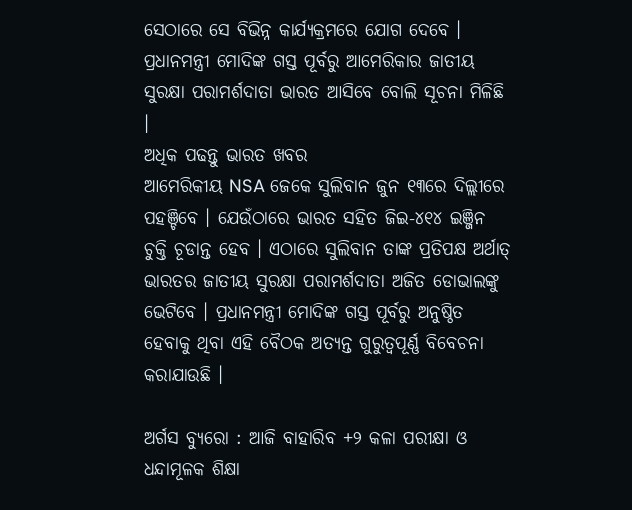ସେଠାରେ ସେ ବିଭିନ୍ନ କାର୍ଯ୍ୟକ୍ରମରେ ଯୋଗ ଦେବେ । ପ୍ରଧାନମନ୍ତ୍ରୀ ମୋଦିଙ୍କ ଗସ୍ତ ପୂର୍ବରୁ ଆମେରିକାର ଜାତୀୟ ସୁରକ୍ଷା ପରାମର୍ଶଦାତା ଭାରତ ଆସିବେ ବୋଲି ସୂଚନା ମିଳିଛି ।
ଅଧିକ ପଢନ୍ତୁ ଭାରତ ଖବର
ଆମେରିକୀୟ NSA ଜେକେ ସୁଲିବାନ ଜୁନ ୧୩ରେ ଦିଲ୍ଲୀରେ ପହଞ୍ଚିବେ । ଯେଉଁଠାରେ ଭାରତ ସହିତ ଜିଇ-୪୧୪ ଇଞ୍ଜିନ ଚୁକ୍ତି ଚୂଡାନ୍ତ ହେବ । ଏଠାରେ ସୁଲିବାନ ତାଙ୍କ ପ୍ରତିପକ୍ଷ ଅର୍ଥାତ୍ ଭାରତର ଜାତୀୟ ସୁରକ୍ଷା ପରାମର୍ଶଦାତା ଅଜିତ ଡୋଭାଲଙ୍କୁ ଭେଟିବେ । ପ୍ରଧାନମନ୍ତ୍ରୀ ମୋଦିଙ୍କ ଗସ୍ତ ପୂର୍ବରୁ ଅନୁଷ୍ଠିତ ହେବାକୁ ଥିବା ଏହି ବୈଠକ ଅତ୍ୟନ୍ତ ଗୁରୁତ୍ଵପୂର୍ଣ୍ଣ ବିବେଚନା କରାଯାଉଛି ।

ଅର୍ଗସ ବ୍ୟୁରୋ : ଆଜି ବାହାରିବ +୨ କଳା ପରୀକ୍ଷା ଓ ଧନ୍ଦାମୂଳକ ଶିକ୍ଷା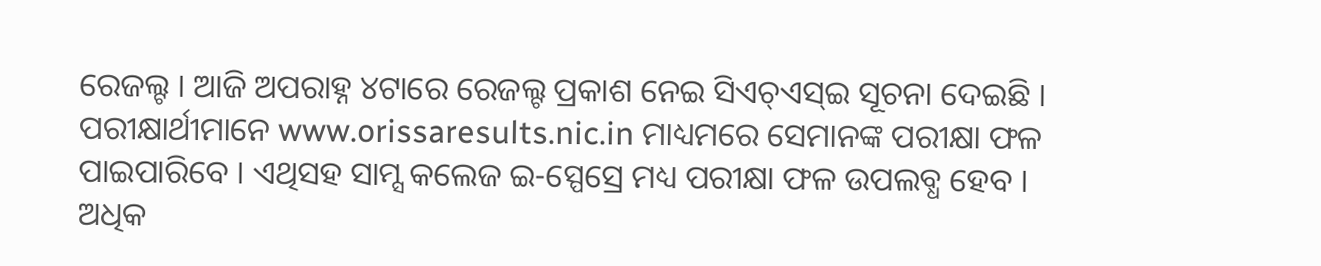ରେଜଲ୍ଟ । ଆଜି ଅପରାହ୍ନ ୪ଟାରେ ରେଜଲ୍ଟ ପ୍ରକାଶ ନେଇ ସିଏଚ୍ଏସ୍ଇ ସୂଚନା ଦେଇଛି । ପରୀକ୍ଷାର୍ଥୀମାନେ www.orissaresults.nic.in ମାଧ୍ୟମରେ ସେମାନଙ୍କ ପରୀକ୍ଷା ଫଳ ପାଇପାରିବେ । ଏଥିସହ ସାମ୍ସ କଲେଜ ଇ-ସ୍ପେସ୍ରେ ମଧ୍ୟ ପରୀକ୍ଷା ଫଳ ଉପଲବ୍ଧ ହେବ ।
ଅଧିକ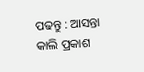ପଢନ୍ତୁ : ଆସନ୍ତା କାଲି ପ୍ରକାଶ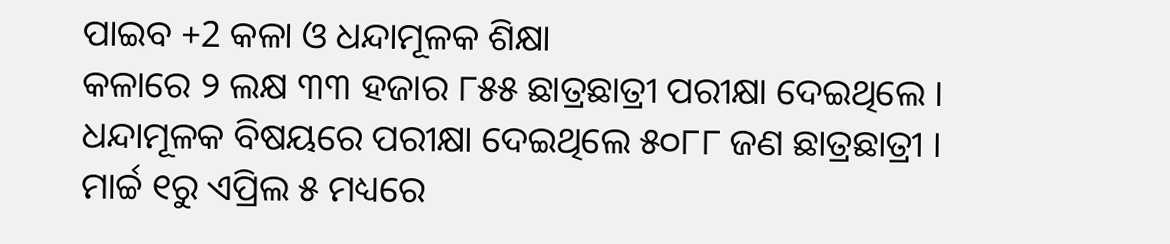ପାଇବ +2 କଳା ଓ ଧନ୍ଦାମୂଳକ ଶିକ୍ଷା
କଳାରେ ୨ ଲକ୍ଷ ୩୩ ହଜାର ୮୫୫ ଛାତ୍ରଛାତ୍ରୀ ପରୀକ୍ଷା ଦେଇଥିଲେ । ଧନ୍ଦାମୂଳକ ବିଷୟରେ ପରୀକ୍ଷା ଦେଇଥିଲେ ୫୦୮୮ ଜଣ ଛାତ୍ରଛାତ୍ରୀ । ମାର୍ଚ୍ଚ ୧ରୁ ଏପ୍ରିଲ ୫ ମଧ୍ୟରେ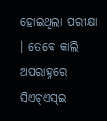ହୋଇଥିଲା ପରୀକ୍ଷା । ତେବେ କାଲି ଅପରାହ୍ନରେ ସିଏଚ୍ଏସ୍ଇ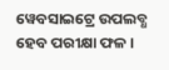ୱେବସାଇଟ୍ରେ ଉପଲବ୍ଧ ହେବ ପରୀକ୍ଷା ଫଳ ।